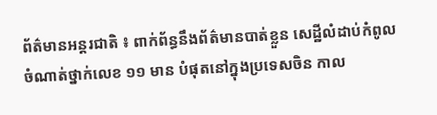ព័ត៌មានអន្តរជាតិ ៖ ពាក់ព័ន្ធនឹងព័ត៌មានបាត់ខ្លួន សេដ្ឋីលំដាប់កំពូល ចំណាត់ថ្នាក់លេខ ១១ មាន បំផុតនៅក្នុងប្រទេសចិន កាល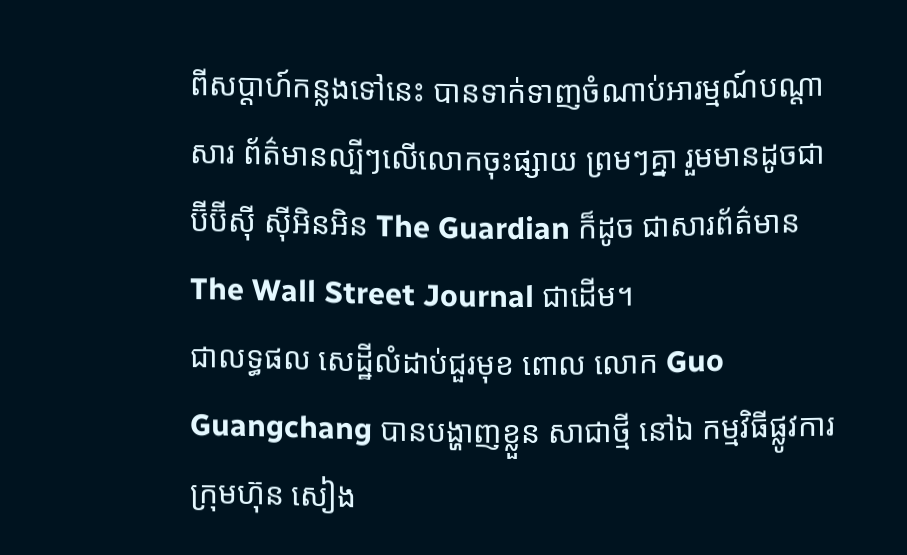ពីសប្តាហ៍កន្លងទៅនេះ បានទាក់ទាញចំណាប់អារម្មណ៍បណ្តាសារ ព័ត៌មានល្បីៗលើលោកចុះផ្សាយ ព្រមៗគ្នា រួមមានដូចជា ប៊ីប៊ីស៊ី ស៊ីអិនអិន The Guardian ក៏ដូច ជាសារព័ត៌មាន The Wall Street Journal ជាដើម។
ជាលទ្ធផល សេដ្ឋីលំដាប់ជួរមុខ ពោល លោក Guo Guangchang បានបង្ហាញខ្លួន សាជាថ្មី នៅឯ កម្មវិធីផ្លូវការក្រុមហ៊ុន សៀង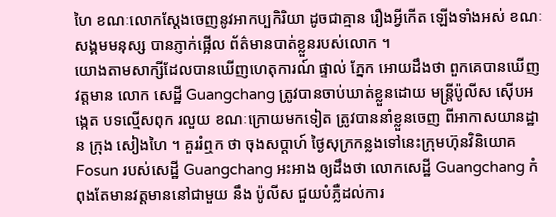ហៃ ខណៈលោកស្តែងចេញនូវអាកប្បកិរិយា ដូចជាគ្មាន រឿងអ្វីកើត ឡើងទាំងអស់ ខណៈ សង្គមមនុស្ស បានភ្ញាក់ផ្អើល ព័ត៌មានបាត់ខ្លួនរបស់លោក ។
យោងតាមសាក្សីដែលបានឃើញហេតុការណ៍ ផ្ទាល់ ភ្នែក អោយដឹងថា ពួកគេបានឃើញវត្តមាន លោក សេដ្ឋី Guangchang ត្រូវបានចាប់ឃាត់ខ្លួនដោយ មន្រ្តីប៉ូលីស ស៊ើបអង្កេត បទល្មើសពុក រលួយ ខណៈក្រោយមកទៀត ត្រូវបាននាំខ្លួនចេញ ពីអាកាសយានដ្ឋាន ក្រុង សៀងហៃ ។ គួររំឮក ថា ចុងសប្តាហ៍ ថ្ងៃសុក្រកន្លងទៅនេះក្រុមហ៊ុនវិនិយោគ Fosun របស់សេដ្ឋី Guangchang អះអាង ឲ្យដឹងថា លោកសេដ្ឋី Guangchang កំពុងតែមានវត្តមាននៅជាមួយ នឹង ប៉ូលីស ជួយបំភ្លឺដល់ការ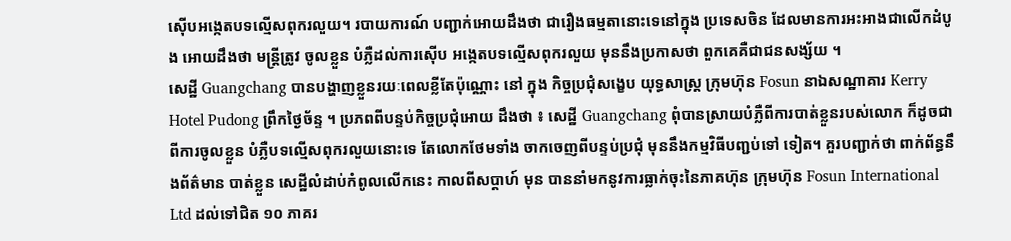ស៊ើបអង្កេតបទល្មើសពុករលួយ។ របាយការណ៍ បញ្ជាក់អោយដឹងថា ជារឿងធម្មតានោះទេនៅក្នុង ប្រទេសចិន ដែលមានការអះអាងជាលើកដំបូង អោយដឹងថា មន្រ្តីត្រូវ ចូលខ្លួន បំភ្លឺដល់ការស៊ើប អង្កេតបទល្មើសពុករលួយ មុននឹងប្រកាសថា ពួកគេគឺជាជនសង្ស័យ ។
សេដ្ឋី Guangchang បានបង្ហាញខ្លួនរយៈពេលខ្លីតែប៉ុណ្ណោះ នៅ ក្នុង កិច្ចប្រជុំសង្ខេប យុទ្ធសាស្រ្ត ក្រុមហ៊ុន Fosun នាឯសណ្ឋាគារ Kerry Hotel Pudong ព្រឹកថ្ងៃច័ន្ទ ។ ប្រភពពីបន្ទប់កិច្ចប្រជុំអោយ ដឹងថា ៖ សេដ្ឋី Guangchang ពុំបានស្រាយបំភ្លឺពីការបាត់ខ្លួនរបស់លោក ក៏ដូចជា ពីការចូលខ្លួន បំភ្លឺបទល្មើសពុករលួយនោះទេ តែលោកថែមទាំង ចាកចេញពីបន្ទប់ប្រជុំ មុននឹងកម្មវិធីបញ្ជប់ទៅ ទៀត។ គួរបញ្ជាក់ថា ពាក់ព័ន្ធនឹងព័ត៌មាន បាត់ខ្លួន សេដ្ឋីលំដាប់កំពូលលើកនេះ កាលពីសប្តាហ៍ មុន បាននាំមកនូវការធ្លាក់ចុះនៃភាគហ៊ុន ក្រុមហ៊ុន Fosun International Ltd ដល់ទៅជិត ១០ ភាគរ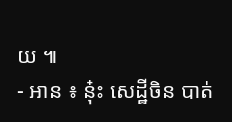យ ៕
- អាន ៖ ន៎ុះ សេដ្ឋីចិន បាត់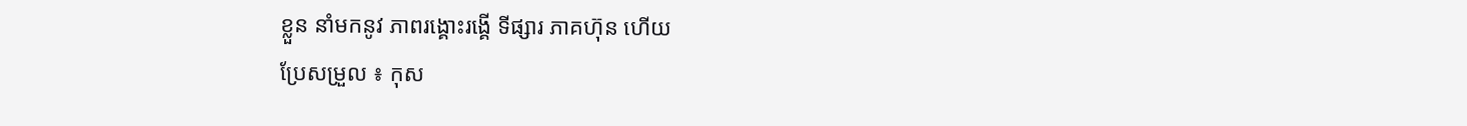ខ្លួន នាំមកនូវ ភាពរង្គោះរង្គើ ទីផ្សារ ភាគហ៊ុន ហើយ
ប្រែសម្រួល ៖ កុស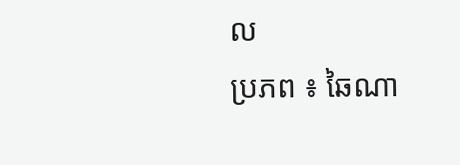ល
ប្រភព ៖ ឆៃណា